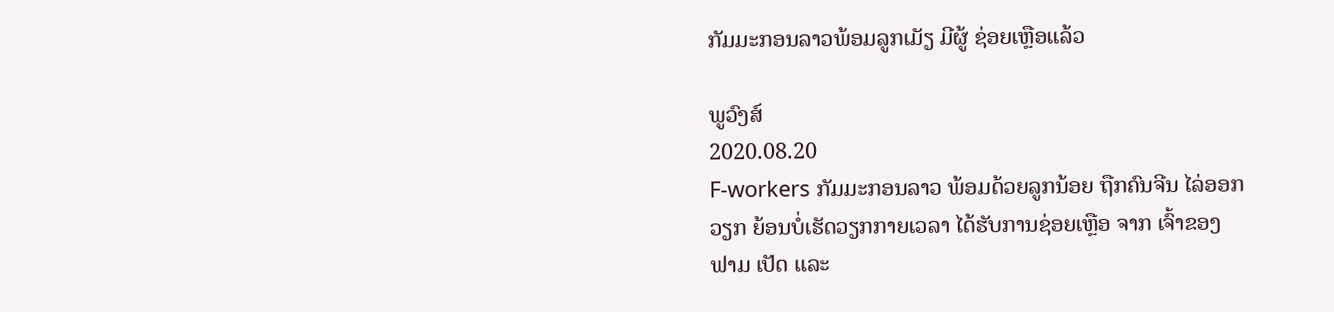ກັມມະກອນລາວພ້ອມລູກເມັຽ ມີຜູ້ ຊ່ອຍເຫຼືອແລ້ວ

ພູວົງສ໌
2020.08.20
F-workers ກັມມະກອນລາວ ພ້ອມດ້ວຍລູກນ້ອຍ ຖືກຄົນຈີນ ໄລ່ອອກວຽກ ຍ້ອນບໍ່ເຮັດວຽກກາຍເວລາ ໄດ້ຮັບການຊ່ອຍເຫຼືອ ຈາກ ເຈົ້າຂອງຟາມ ເປັດ ແລະ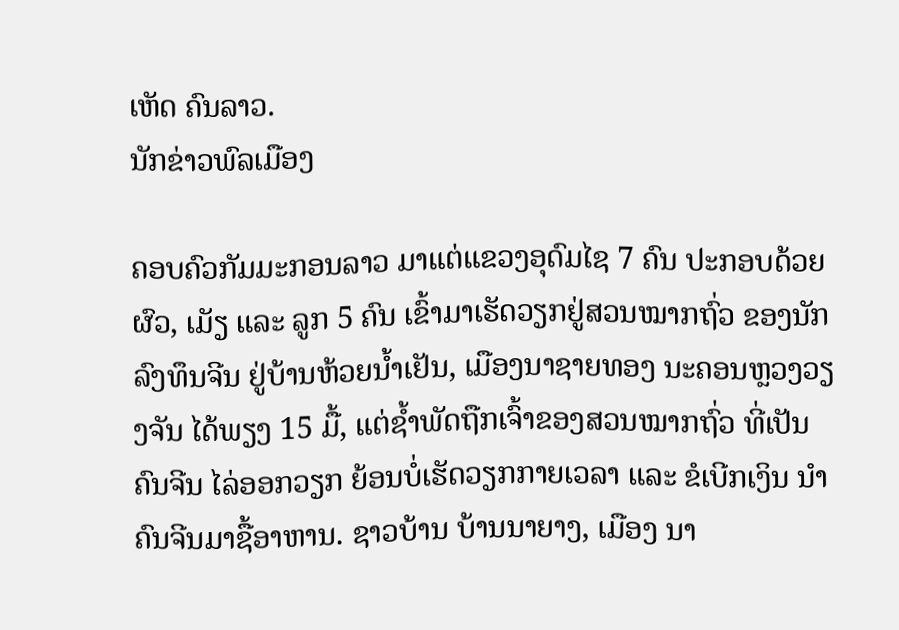ເຫັດ ຄົນລາວ.
ນັກຂ່າວພົລເມືອງ

ຄອບຄົວກັມມະກອນລາວ ມາແຕ່ແຂວງອຸດົມໄຊ 7 ຄົນ ປະກອບດ້ວຍ ຜົວ, ເມັຽ ແລະ ລູກ 5 ຄົນ ເຂົ້າມາເຮັດວຽກຢູ່ສວນໝາກຖົ່ວ ຂອງນັກລົງທຶນຈີນ ຢູ່ບ້ານຫ້ວຍນ້ຳເຢັນ, ເມືອງນາຊາຍທອງ ນະຄອນຫຼວງວຽງຈັນ ໄດ້ພຽງ 15 ມື້, ແຕ່ຊ້ຳພັດຖືກເຈົ້າຂອງສວນໝາກຖົ່ວ ທີ່ເປັນຄົນຈີນ ໄລ່ອອກວຽກ ຍ້ອນບໍ່ເຮັດວຽກກາຍເວລາ ແລະ ຂໍເບີກເງິນ ນຳຄົນຈີນມາຊື້ອາຫານ. ຊາວບ້ານ ບ້ານນາຍາງ, ເມືອງ ນາ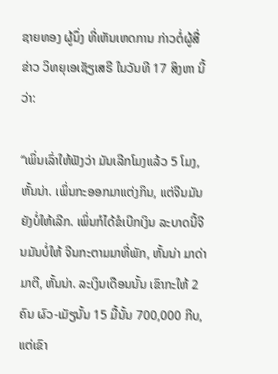ຊາຍທອງ ຜູ້ນຶ່ງ ທີ່ເຫັນເຫດການ ກ່າວຕໍ່ຜູ້ສື່ຂ່າວ ວິທຍຸເອເຊັຽເສຣີ ໃນວັນທີ 17 ສິງຫາ ນີ້ວ່າ:

“ເພິ່ນເລົ່າໃຫ້ຟັງວ່າ ມັນເລີກໂມງແລ້ວ 5 ໂມງ, ຫັ້ນນ່າ. ເພິ່ນກະອອກມາແຕ່ງກິນ, ແຕ່ຈີນມັນຍັງບໍ່ໃຫ້ເລີກ. ເພິ່ນກໍໄດ້ຂໍເບີກເງິນ ລະບາດນີ້ຈີນມັນບໍ່ໃຫ້ ຈີນກະຕາມມາທີ່ພັກ, ຫັ້ນນ່າ ມາດ່າມາຕີ, ຫັ້ນນ່າ. ລະເງິນເດືອນນັ້ນ ເຂົາກະໃຫ້ 2 ຄົນ ຜົວ-ເມັຽນັ້ນ 15 ມື້ນັ້ນ 700,000 ກີບ, ແຕ່ເຂົາ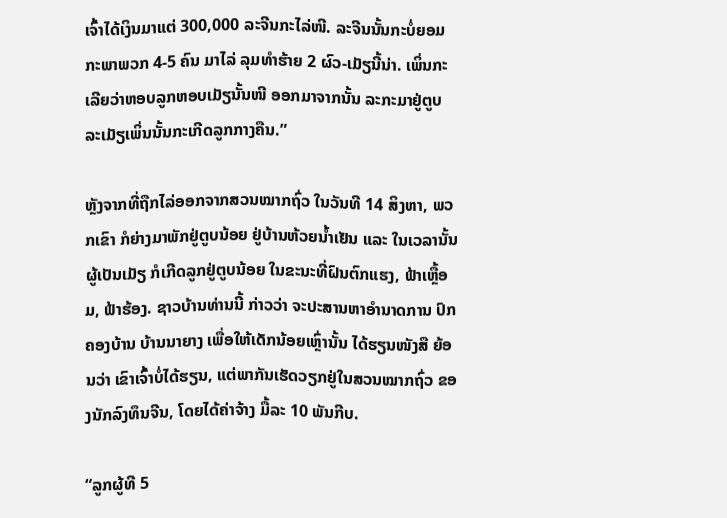ເຈົ້າໄດ້ເງິນມາແຕ່ 300,000 ລະຈີນກະໄລ່ໜີ. ລະຈີນນັ້ນກະບໍ່ຍອມ ກະພາພວກ 4-5 ຄົນ ມາໄລ່ ລຸມທຳຮ້າຍ 2 ຜົວ-ເມັຽນີ້ນ່າ. ເພິ່ນກະເລີຍວ່າຫອບລູກຫອບເມັຽນັ້ນໜີ ອອກມາຈາກນັ້ນ ລະກະມາຢູ່ຕູບ ລະເມັຽເພິ່ນນັ້ນກະເກີດລູກກາງຄືນ.”

ຫຼັງຈາກທີ່ຖືກໄລ່ອອກຈາກສວນໝາກຖົ່ວ ໃນວັນທີ 14 ສິງຫາ, ພວກເຂົາ ກໍຍ່າງມາພັກຢູ່ຕູບນ້ອຍ ຢູ່ບ້ານຫ້ວຍນ້ຳເຢັນ ແລະ ໃນເວລານັ້ນ ຜູ້ເປັນເມັຽ ກໍເກີດລູກຢູ່ຕູບນ້ອຍ ໃນຂະນະທີ່ຝົນຕົກແຮງ, ຟ້າເຫຼື້ອມ, ຟ້າຮ້ອງ. ຊາວບ້ານທ່ານນີ້ ກ່າວວ່າ ຈະປະສານຫາອຳນາດການ ປົກຄອງບ້ານ ບ້ານນາຍາງ ເພື່ອໃຫ້ເດັກນ້ອຍເຫຼົ່ານັ້ນ ໄດ້ຮຽນໜັງສື ຍ້ອນວ່າ ເຂົາເຈົ້າບໍ່ໄດ້ຮຽນ, ແຕ່ພາກັນເຮັດວຽກຢູ່ໃນສວນໝາກຖົ່ວ ຂອງນັກລົງທຶນຈີນ, ໂດຍໄດ້ຄ່າຈ້າງ ມື້ລະ 10 ພັນກີບ.

“ລູກຜູ້ທີ 5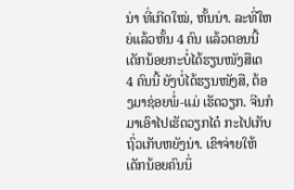ນ່າ ທີ່ເກີດໃໝ່, ຫັ້ນນ່າ. ລະທີ່ໃຫຍ່ແລ້ວຫັ້ນ 4 ຄົນ ແລ້ວຕອນນີ້ ເດັກນ້ອຍກະບໍ່ໄດ້ຮຽນໜັງສືເດ 4 ຄົນນີ້ ຍັງບໍ່ໄດ້ຮຽນໜັງສື, ຕ້ອງມາຊ່ອຍພໍ່-ແມ່ ເຮັດວຽກ. ຈີນກໍມາເອົາໄປເຮັດວຽກໄດ໋ ກະໄປເກັບຖົ່ວເກັບຫຍັງນ່າ. ເຂົາຈ່າຍໃຫ້ເດັກນ້ອຍຄົນນຶ່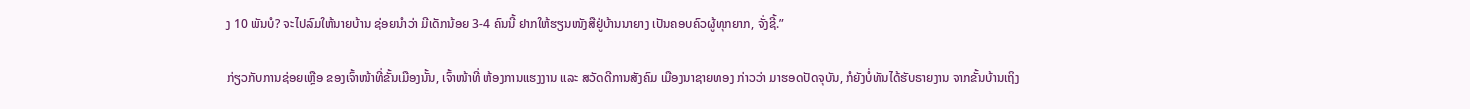ງ 10 ພັນບໍ? ຈະໄປລົມໃຫ້ນາຍບ້ານ ຊ່ອຍນຳວ່າ ມີເດັກນ້ອຍ 3-4 ຄົນນີ້ ຢາກໃຫ້ຮຽນໜັງສືຢູ່ບ້ານນາຍາງ ເປັນຄອບຄົວຜູ້ທຸກຍາກ, ຈັ່ງຊີ້.”

ກ່ຽວກັບການຊ່ອຍເຫຼືອ ຂອງເຈົ້າໜ້າທີ່ຂັ້ນເມືອງນັ້ນ, ເຈົ້າໜ້າທີ່ ຫ້ອງການແຮງງານ ແລະ ສວັດດີການສັງຄົມ ເມືອງນາຊາຍທອງ ກ່າວວ່າ ມາຮອດປັດຈຸບັນ, ກໍຍັງບໍ່ທັນໄດ້ຮັບຣາຍງານ ຈາກຂັ້ນບ້ານເຖິງ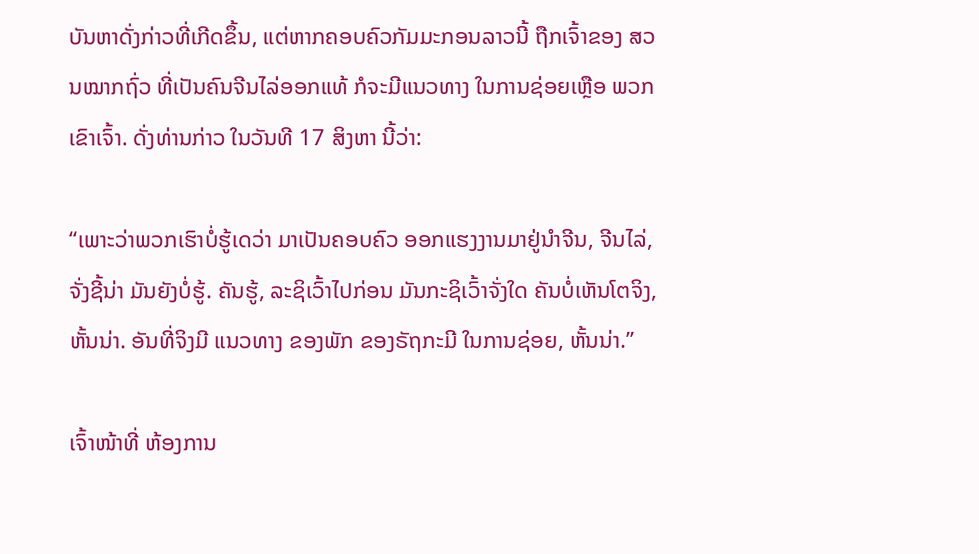ບັນຫາດັ່ງກ່າວທີ່ເກີດຂຶ້ນ, ແຕ່ຫາກຄອບຄົວກັມມະກອນລາວນີ້ ຖືກເຈົ້າຂອງ ສວນໝາກຖົ່ວ ທີ່ເປັນຄົນຈີນໄລ່ອອກແທ້ ກໍຈະມີແນວທາງ ໃນການຊ່ອຍເຫຼືອ ພວກເຂົາເຈົ້າ. ດັ່ງທ່ານກ່າວ ໃນວັນທີ 17 ສິງຫາ ນີ້ວ່າ:

“ເພາະວ່າພວກເຮົາບໍ່ຮູ້ເດວ່າ ມາເປັນຄອບຄົວ ອອກແຮງງານມາຢູ່ນຳຈີນ, ຈີນໄລ່, ຈັ່ງຊີ້ນ່າ ມັນຍັງບໍ່ຮູ້. ຄັນຮູ້, ລະຊິເວົ້າໄປກ່ອນ ມັນກະຊິເວົ້າຈັ່ງໃດ ຄັນບໍ່ເຫັນໂຕຈິງ, ຫັ້ນນ່າ. ອັນທີ່ຈິງມີ ແນວທາງ ຂອງພັກ ຂອງຣັຖກະມີ ໃນການຊ່ອຍ, ຫັ້ນນ່າ.”

ເຈົ້າໜ້າທີ່ ຫ້ອງການ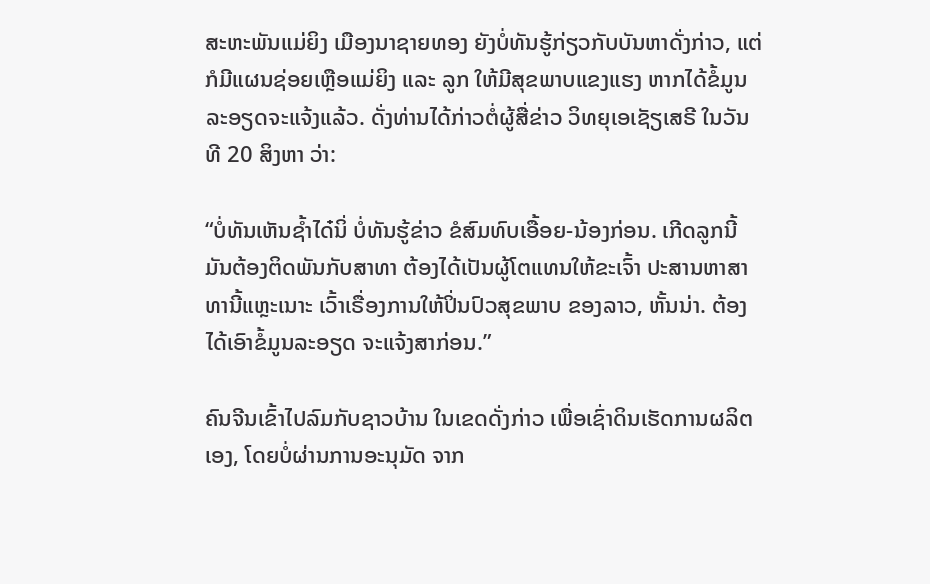ສະຫະພັນແມ່ຍິງ ເມືອງນາຊາຍທອງ ຍັງບໍ່ທັນຮູ້ກ່ຽວກັບບັນຫາດັ່ງກ່າວ, ແຕ່ກໍມີແຜນຊ່ອຍເຫຼືອແມ່ຍິງ ແລະ ລູກ ໃຫ້ມີສຸຂພາບແຂງແຮງ ຫາກໄດ້ຂໍ້ມູນລະອຽດຈະແຈ້ງແລ້ວ. ດັ່ງທ່ານໄດ້ກ່າວຕໍ່ຜູ້ສື່ຂ່າວ ວິທຍຸເອເຊັຽເສຣີ ໃນວັນທີ 20 ສິງຫາ ວ່າ:

“ບໍ່ທັນເຫັນຊ້ຳໄດ໋ນິ່ ບໍ່ທັນຮູ້ຂ່າວ ຂໍສົມທົບເອື້ອຍ-ນ້ອງກ່ອນ. ເກີດລູກນີ້ ມັນຕ້ອງຕິດພັນກັບສາທາ ຕ້ອງໄດ້ເປັນຜູ້ໂຕແທນໃຫ້ຂະເຈົ້າ ປະສານຫາສາທານີ້ແຫຼະເນາະ ເວົ້າເຣື່ອງການໃຫ້ປິ່ນປົວສຸຂພາບ ຂອງລາວ, ຫັ້ນນ່າ. ຕ້ອງໄດ້ເອົາຂໍ້ມູນລະອຽດ ຈະແຈ້ງສາກ່ອນ.”

ຄົນຈີນເຂົ້າໄປລົມກັບຊາວບ້ານ ໃນເຂດດັ່ງກ່າວ ເພື່ອເຊົ່າດິນເຮັດການຜລິຕເອງ, ໂດຍບໍ່ຜ່ານການອະນຸມັດ ຈາກ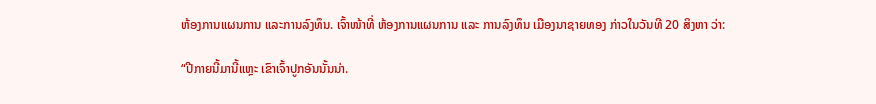ຫ້ອງການແຜນການ ແລະການລົງທຶນ. ເຈົ້າໜ້າທີ່ ຫ້ອງການແຜນການ ແລະ ການລົງທຶນ ເມືອງນາຊາຍທອງ ກ່າວໃນວັນທີ 20 ສິງຫາ ວ່າ:

“ປີກາຍນີ້ມານີ້ແຫຼະ ເຂົາເຈົ້າປູກອັນນັ້ນນ່າ.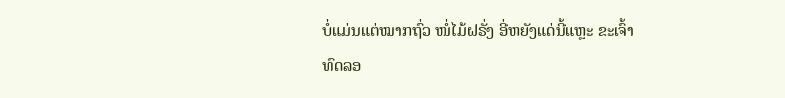ບໍ່ແມ່ນແຕ່ໝາກຖົ່ວ ໜໍ່ໄມ້ຝຣັ່ງ ອີ່ຫຍັງແດ່ນີ້ແຫຼະ ຂະເຈົ້າທົດລອ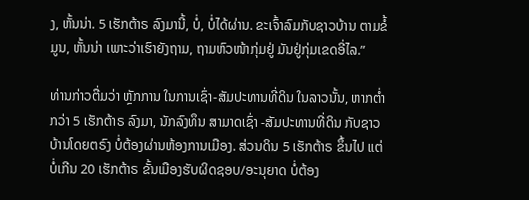ງ, ຫັ້ນນ່າ. 5 ເຮັກຕ້າຣ ລົງມານີ້, ບໍ່, ບໍ່ໄດ້ຜ່ານ. ຂະເຈົ້າລົມກັບຊາວບ້ານ ຕາມຂໍ້ມູນ, ຫັ້ນນ່າ ເພາະວ່າເຮົາຍັງຖາມ, ຖາມຫົວໜ້າກຸ່ມຢູ່ ມັນຢູ່ກຸ່ມເຂດອີ່ໄລ.”

ທ່ານກ່າວຕື່ມວ່າ ຫຼັກການ ໃນການເຊົ່າ-ສັມປະທານທີ່ດິນ ໃນລາວນັ້ນ, ຫາກຕ່ຳກວ່າ 5 ເຮັກຕ້າຣ ລົງມາ, ນັກລົງທຶນ ສາມາດເຊົ່າ -ສັມປະທານທີ່ດິນ ກັບຊາວບ້ານໂດຍຕຣົງ ບໍ່ຕ້ອງຜ່ານຫ້ອງການເມືອງ. ສ່ວນດິນ 5 ເຮັກຕ້າຣ ຂຶ້ນໄປ ແຕ່ບໍ່ເກີນ 20 ເຮັກຕ້າຣ ຂັ້ນເມືອງຮັບຜິດຊອບ/ອະນຸຍາດ ບໍ່ຕ້ອງ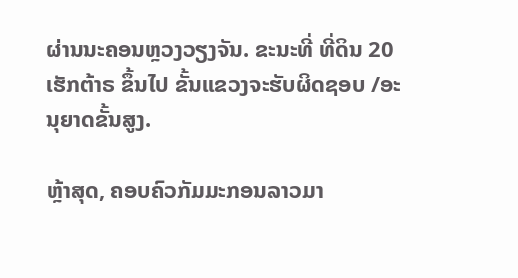ຜ່ານນະຄອນຫຼວງວຽງຈັນ. ຂະນະທີ່ ທີ່ດິນ 20 ເຮັກຕ້າຣ ຂຶ້ນໄປ ຂັ້ນແຂວງຈະຮັບຜິດຊອບ /ອະນຸຍາດຂັ້ນສູງ.

ຫຼ້າສຸດ, ຄອບຄົວກັມມະກອນລາວມາ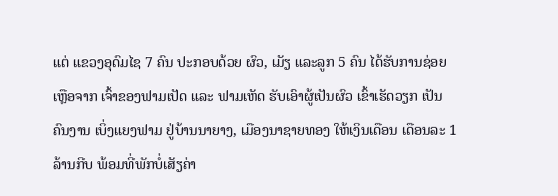ແຕ່ ແຂວງອຸດົມໄຊ 7 ຄົນ ປະກອບດ້ວຍ ຜົວ, ເມັຽ ແລະລູກ 5 ຄົນ ໄດ້ຮັບການຊ່ອຍເຫຼືອຈາກ ເຈົ້າຂອງຟາມເປັດ ແລະ ຟາມເຫັດ ຮັບເອົາຜູ້ເປັນຜົວ ເຂົ້າເຮັດວຽກ ເປັນຄົນງານ ເບິ່ງແຍງຟາມ ຢູ່ບ້ານນາຍາງ, ເມືອງນາຊາຍທອງ ໃຫ້ເງິນເດືອນ ເດືອນລະ 1 ລ້ານກີບ ພ້ອມທີ່ພັກບໍ່ເສັຽຄ່າ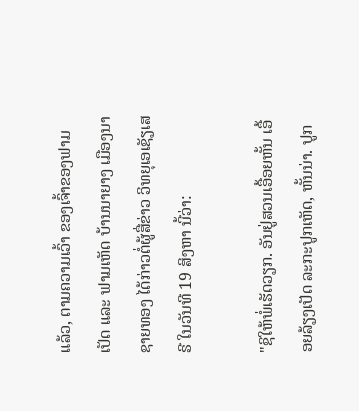ແລ້ວ, ຕາມຄວາມເວົ້າ ຂອງເຈົ້າຂອງຟາມເປັດ ແລະ ຟາມເຫັດ ບ້ານນາຍາງ ເມືອງນາຊາຍທອງ ໄດ້ກ່າວຕໍ່ຜູ້ສື່ຂ່າວ ວິທຍຸເອເຊັຽເສຣີ ໃນວັນທີ 19 ສິງຫາ ນີ້ວ່າ:

"ຊິໃຫ້ພໍ່ເຮັດວຽກ. ອັນຢູ່ສວນເອື້ອຍຫັ້ນ ເອື້ອຍລ້ຽງເປັດ ລະກະປູກເຫັດ, ຫັ້ນນ່າ. ປູກ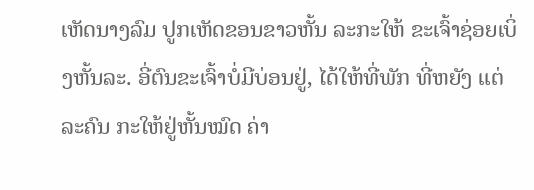ເຫັດນາງລົມ ປູກເຫັດຂອນຂາວຫັ້ນ ລະກະໃຫ້ ຂະເຈົ້າຊ່ອຍເບິ່ງຫັ້ນລະ. ອີ່ຕົນຂະເຈົ້າບໍ່ມີບ່ອນຢູ່, ໄດ້ໃຫ້ທີ່ພັກ ທີ່ຫຍັງ ແຕ່ລະຄົນ ກະໃຫ້ຢູ່ຫັ້ນໝົດ ຄ່າ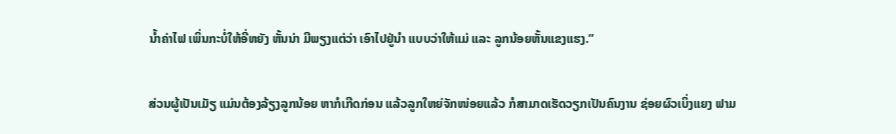ນ້ຳຄ່າໄຟ ເພິ່ນກະບໍ່ໃຫ້ອີ່ຫຍັງ ຫັ້ນນ່າ ມີພຽງແຕ່ວ່າ ເອົາໄປຢູ່ນຳ ແບບວ່າໃຫ້ແມ່ ແລະ ລູກນ້ອຍຫັ້ນແຂງແຮງ.”

ສ່ວນຜູ້ເປັນເມັຽ ແມ່ນຕ້ອງລ້ຽງລູກນ້ອຍ ຫາກໍເກີດກ່ອນ ແລ້ວລູກໃຫຍ່ຈັກໜ່ອຍແລ້ວ ກໍສາມາດເຮັດວຽກເປັນຄົນງານ ຊ່ອຍຜົວເບິ່ງແຍງ ຟາມ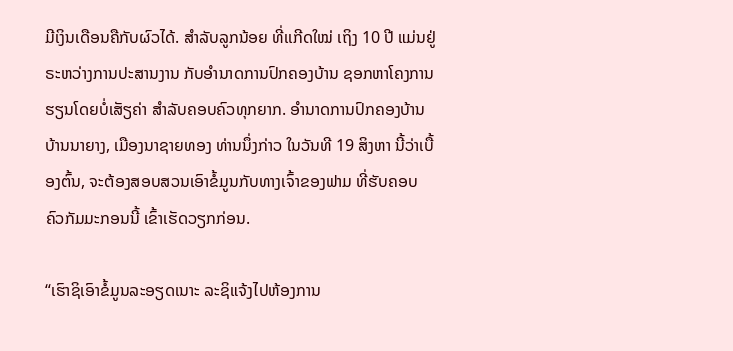ມີເງິນເດືອນຄືກັບຜົວໄດ້. ສຳລັບລູກນ້ອຍ ທີ່ເເກີດໃໝ່ ເຖິງ 10 ປີ ແມ່ນຢູ່ຣະຫວ່າງການປະສານງານ ກັບອຳນາດການປົກຄອງບ້ານ ຊອກຫາໂຄງການຮຽນໂດຍບໍ່ເສັຽຄ່າ ສຳລັບຄອບຄົວທຸກຍາກ. ອຳນາດການປົກຄອງບ້ານ ບ້ານນາຍາງ, ເມືອງນາຊາຍທອງ ທ່ານນຶ່ງກ່າວ ໃນວັນທີ 19 ສິງຫາ ນີ້ວ່າເບື້ອງຕົ້ນ, ຈະຕ້ອງສອບສວນເອົາຂໍ້ມູນກັບທາງເຈົ້າຂອງຟາມ ທີ່ຮັບຄອບຄົວກັມມະກອນນີ້ ເຂົ້າເຮັດວຽກກ່ອນ.

“ເຮົາຊິເອົາຂໍ້ມູນລະອຽດເນາະ ລະຊິແຈ້ງໄປຫ້ອງການ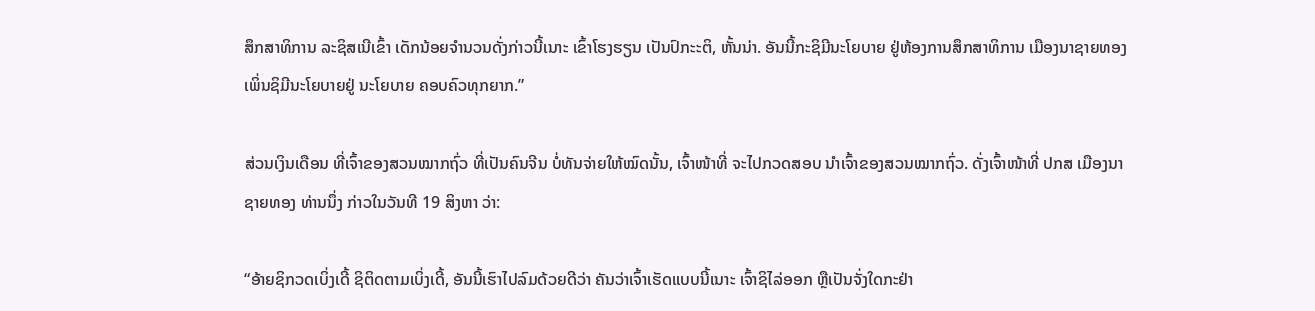ສຶກສາທິການ ລະຊິສເນີເຂົ້າ ເດັກນ້ອຍຈຳນວນດັ່ງກ່າວນີ້ເນາະ ເຂົ້າໂຮງຮຽນ ເປັນປົກະະຕິ, ຫັ້ນນ່າ. ອັນນີ້ກະຊິມີນະໂຍບາຍ ຢູ່ຫ້ອງການສຶກສາທິການ ເມືອງນາຊາຍທອງ ເພິ່ນຊິມີນະໂຍບາຍຢູ່ ນະໂຍບາຍ ຄອບຄົວທຸກຍາກ.”

ສ່ວນເງິນເດືອນ ທີ່ເຈົ້າຂອງສວນໝາກຖົ່ວ ທີ່ເປັນຄົນຈີນ ບໍ່ທັນຈ່າຍໃຫ້ໝົດນັ້ນ, ເຈົ້າໜ້າທີ່ ຈະໄປກວດສອບ ນຳເຈົ້າຂອງສວນໝາກຖົ່ວ. ດັ່ງເຈົ້າໜ້າທີ່ ປກສ ເມືອງນາຊາຍທອງ ທ່ານນຶ່ງ ກ່າວໃນວັນທີ 19 ສິງຫາ ວ່າ:

“ອ້າຍຊິກວດເບິ່ງເດີ້ ຊິຕິດຕາມເບິ່ງເດີ້, ອັນນີ້ເຮົາໄປລົມດ້ວຍດີວ່າ ຄັນວ່າເຈົ້າເຮັດແບບນີ້ເນາະ ເຈົ້າຊິໄລ່ອອກ ຫຼືເປັນຈັ່ງໃດກະຢ່າ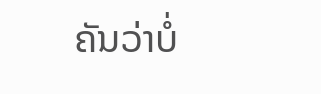ຄັນວ່າບໍ່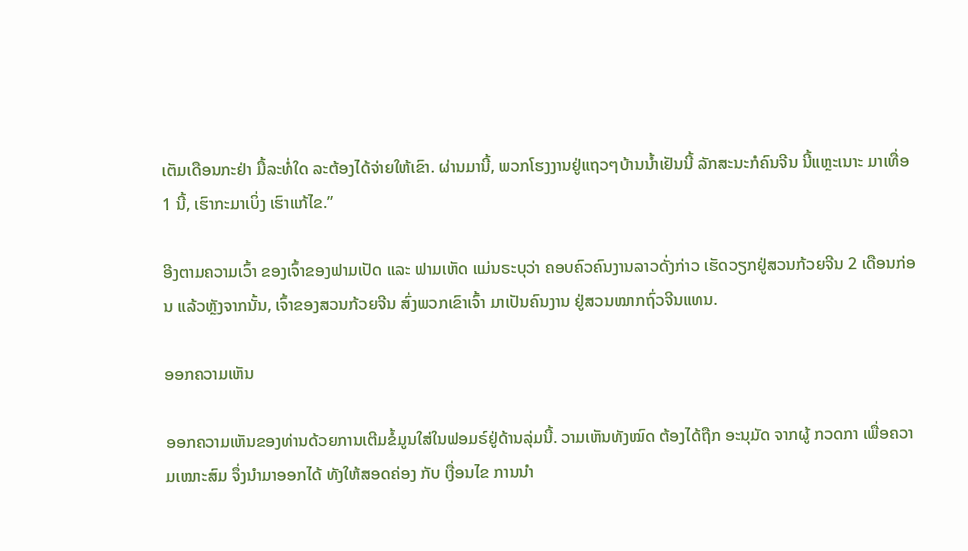ເຕັມເດືອນກະຢ່າ ມື້ລະທໍ່ໃດ ລະຕ້ອງໄດ້ຈ່າຍໃຫ້ເຂົາ. ຜ່ານມານີ້, ພວກໂຮງງານຢູ່ແຖວໆບ້ານນ້ຳເຢັນນີ້ ລັກສະນະກໍຄົນຈີນ ນີ້ແຫຼະເນາະ ມາເທື່ອ 1 ນີ້, ເຮົາກະມາເບິ່ງ ເຮົາແກ້ໄຂ.”

ອີງຕາມຄວາມເວົ້າ ຂອງເຈົ້າຂອງຟາມເປັດ ແລະ ຟາມເຫັດ ແມ່ນຣະບຸວ່າ ຄອບຄົວຄົນງານລາວດັ່ງກ່າວ ເຮັດວຽກຢູ່ສວນກ້ວຍຈີນ 2 ເດືອນກ່ອນ ແລ້ວຫຼັງຈາກນັ້ນ, ເຈົ້າຂອງສວນກ້ວຍຈີນ ສົ່ງພວກເຂົາເຈົ້າ ມາເປັນຄົນງານ ຢູ່ສວນໝາກຖົ່ວຈີນແທນ.

ອອກຄວາມເຫັນ

ອອກຄວາມເຫັນຂອງທ່ານດ້ວຍການເຕີມຂໍ້ມູນໃສ່ໃນຟອມຣ໌ຢູ່ດ້ານລຸ່ມນີ້. ວາມເຫັນທັງໝົດ ຕ້ອງໄດ້ຖືກ ອະນຸມັດ ຈາກຜູ້ ກວດກາ ເພື່ອຄວາມເໝາະສົມ ຈຶ່ງນໍາມາອອກໄດ້ ທັງໃຫ້ສອດຄ່ອງ ກັບ ເງື່ອນໄຂ ການນຳ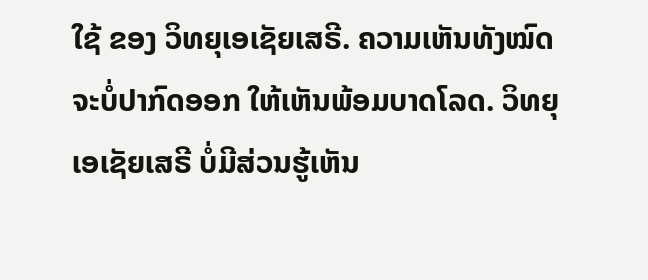ໃຊ້ ຂອງ ວິທຍຸເອເຊັຍເສຣີ. ຄວາມເຫັນທັງໝົດ ຈະບໍ່ປາກົດອອກ ໃຫ້ເຫັນພ້ອມບາດໂລດ. ວິທຍຸເອເຊັຍເສຣີ ບໍ່ມີສ່ວນຮູ້ເຫັນ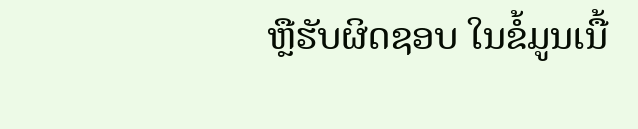ຫຼືຮັບຜິດຊອບ ໃນຂໍ້ມູນເນື້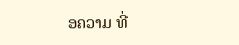ອຄວາມ ທີ່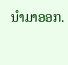ນໍາມາອອກ.